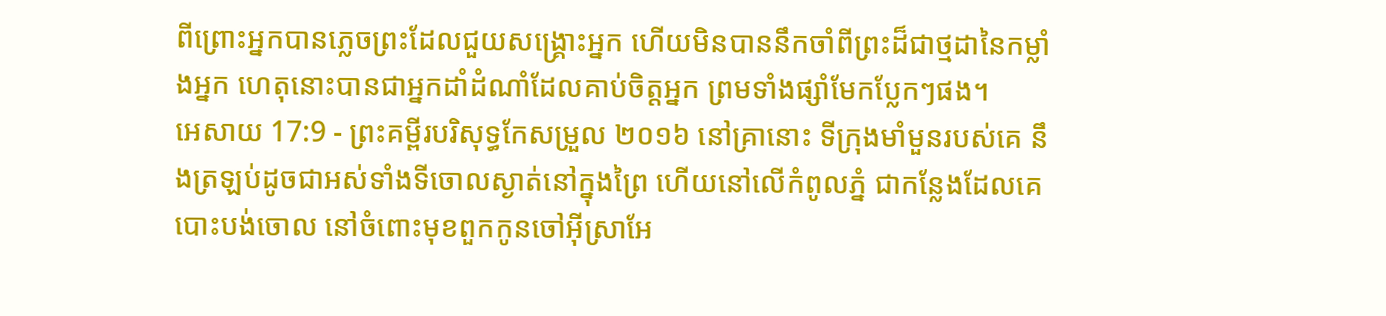ពីព្រោះអ្នកបានភ្លេចព្រះដែលជួយសង្គ្រោះអ្នក ហើយមិនបាននឹកចាំពីព្រះដ៏ជាថ្មដានៃកម្លាំងអ្នក ហេតុនោះបានជាអ្នកដាំដំណាំដែលគាប់ចិត្តអ្នក ព្រមទាំងផ្សាំមែកប្លែកៗផង។
អេសាយ 17:9 - ព្រះគម្ពីរបរិសុទ្ធកែសម្រួល ២០១៦ នៅគ្រានោះ ទីក្រុងមាំមួនរបស់គេ នឹងត្រឡប់ដូចជាអស់ទាំងទីចោលស្ងាត់នៅក្នុងព្រៃ ហើយនៅលើកំពូលភ្នំ ជាកន្លែងដែលគេបោះបង់ចោល នៅចំពោះមុខពួកកូនចៅអ៊ីស្រាអែ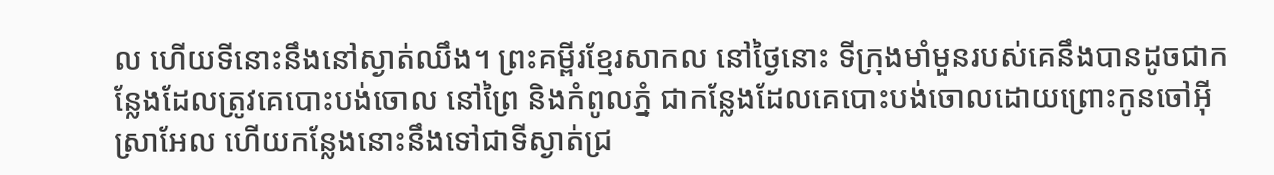ល ហើយទីនោះនឹងនៅស្ងាត់ឈឹង។ ព្រះគម្ពីរខ្មែរសាកល នៅថ្ងៃនោះ ទីក្រុងមាំមួនរបស់គេនឹងបានដូចជាកន្លែងដែលត្រូវគេបោះបង់ចោល នៅព្រៃ និងកំពូលភ្នំ ជាកន្លែងដែលគេបោះបង់ចោលដោយព្រោះកូនចៅអ៊ីស្រាអែល ហើយកន្លែងនោះនឹងទៅជាទីស្ងាត់ជ្រ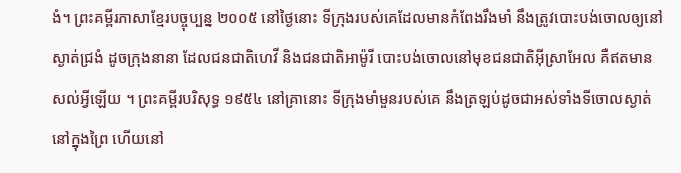ងំ។ ព្រះគម្ពីរភាសាខ្មែរបច្ចុប្បន្ន ២០០៥ នៅថ្ងៃនោះ ទីក្រុងរបស់គេដែលមានកំពែងរឹងមាំ នឹងត្រូវបោះបង់ចោលឲ្យនៅស្ងាត់ជ្រងំ ដូចក្រុងនានា ដែលជនជាតិហេវី និងជនជាតិអាម៉ូរី បោះបង់ចោលនៅមុខជនជាតិអ៊ីស្រាអែល គឺឥតមានសល់អ្វីឡើយ ។ ព្រះគម្ពីរបរិសុទ្ធ ១៩៥៤ នៅគ្រានោះ ទីក្រុងមាំមួនរបស់គេ នឹងត្រឡប់ដូចជាអស់ទាំងទីចោលស្ងាត់នៅក្នុងព្រៃ ហើយនៅ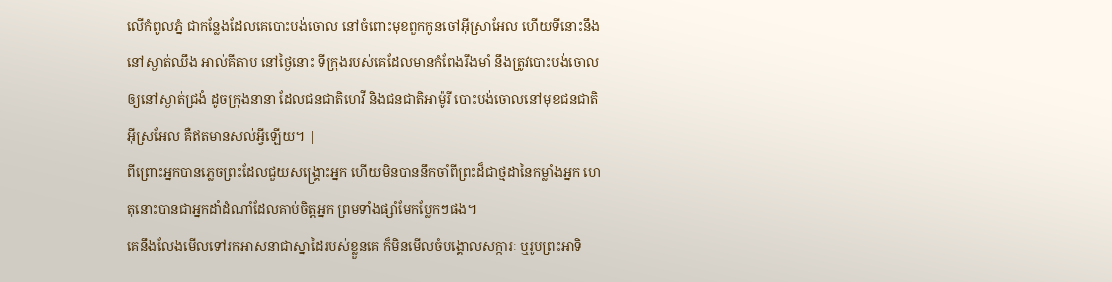លើកំពូលភ្នំ ជាកន្លែងដែលគេបោះបង់ចោល នៅចំពោះមុខពួកកូនចៅអ៊ីស្រាអែល ហើយទីនោះនឹងនៅស្ងាត់ឈឹង អាល់គីតាប នៅថ្ងៃនោះ ទីក្រុងរបស់គេដែលមានកំពែងរឹងមាំ នឹងត្រូវបោះបង់ចោលឲ្យនៅស្ងាត់ជ្រងំ ដូចក្រុងនានា ដែលជនជាតិហេវី និងជនជាតិអាម៉ូរី បោះបង់ចោលនៅមុខជនជាតិអ៊ីស្រអែល គឺឥតមានសល់អ្វីឡើយ។ |
ពីព្រោះអ្នកបានភ្លេចព្រះដែលជួយសង្គ្រោះអ្នក ហើយមិនបាននឹកចាំពីព្រះដ៏ជាថ្មដានៃកម្លាំងអ្នក ហេតុនោះបានជាអ្នកដាំដំណាំដែលគាប់ចិត្តអ្នក ព្រមទាំងផ្សាំមែកប្លែកៗផង។
គេនឹងលែងមើលទៅរកអាសនាជាស្នាដៃរបស់ខ្លួនគេ ក៏មិនមើលចំបង្គោលសក្ការៈ ឬរូបព្រះអាទិ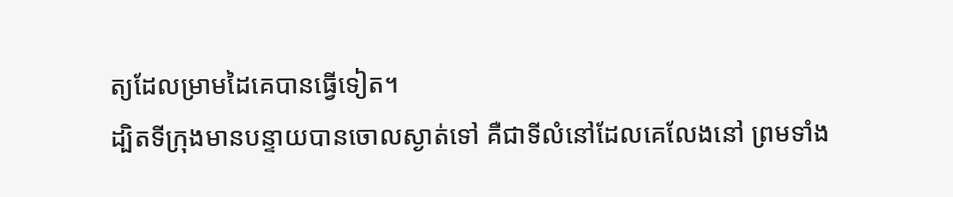ត្យដែលម្រាមដៃគេបានធ្វើទៀត។
ដ្បិតទីក្រុងមានបន្ទាយបានចោលស្ងាត់ទៅ គឺជាទីលំនៅដែលគេលែងនៅ ព្រមទាំង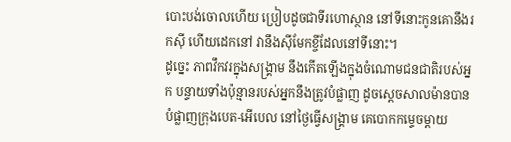បោះបង់ចោលហើយ ប្រៀបដូចជាទីរហោស្ថាន នៅទីនោះកូនគោនឹងរកស៊ី ហើយដេកនៅ វានឹងស៊ីមែកខ្ចីដែលនៅទីនោះ។
ដូច្នេះ ភាពវឹកវរក្នុងសង្គ្រាម នឹងកើតឡើងក្នុងចំណោមជនជាតិរបស់អ្នក បន្ទាយទាំងប៉ុន្មានរបស់អ្នកនឹងត្រូវបំផ្លាញ ដូចស្តេចសាលម៉ានបានបំផ្លាញក្រុងបេត-អើបេល នៅថ្ងៃធ្វើសង្គ្រាម គេបោកកម្ទេចម្តាយ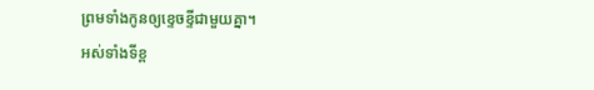ព្រមទាំងកូនឲ្យខ្ទេចខ្ទីជាមួយគ្នា។
អស់ទាំងទីខ្ព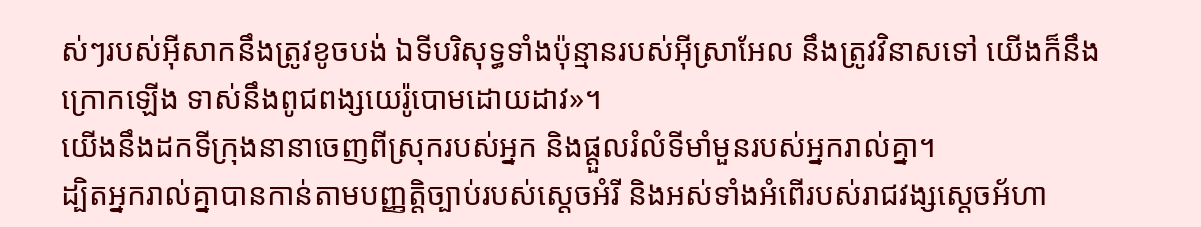ស់ៗរបស់អ៊ីសាកនឹងត្រូវខូចបង់ ឯទីបរិសុទ្ធទាំងប៉ុន្មានរបស់អ៊ីស្រាអែល នឹងត្រូវវិនាសទៅ យើងក៏នឹងក្រោកឡើង ទាស់នឹងពូជពង្សយេរ៉ូបោមដោយដាវ»។
យើងនឹងដកទីក្រុងនានាចេញពីស្រុករបស់អ្នក និងផ្ដួលរំលំទីមាំមួនរបស់អ្នករាល់គ្នា។
ដ្បិតអ្នករាល់គ្នាបានកាន់តាមបញ្ញត្តិច្បាប់របស់ស្តេចអំរី និងអស់ទាំងអំពើរបស់រាជវង្សស្ដេចអ័ហា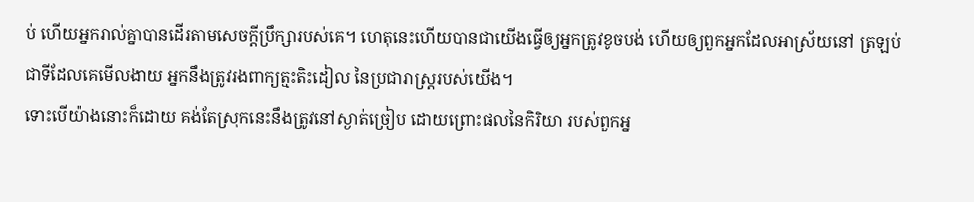ប់ ហើយអ្នករាល់គ្នាបានដើរតាមសេចក្ដីប្រឹក្សារបស់គេ។ ហេតុនេះហើយបានជាយើងធ្វើឲ្យអ្នកត្រូវខូចបង់ ហើយឲ្យពួកអ្នកដែលអាស្រ័យនៅ ត្រឡប់ជាទីដែលគេមើលងាយ អ្នកនឹងត្រូវរងពាក្យត្មះតិះដៀល នៃប្រជារាស្ត្ររបស់យើង។
ទោះបើយ៉ាងនោះក៏ដោយ គង់តែស្រុកនេះនឹងត្រូវនៅស្ងាត់ច្រៀប ដោយព្រោះផលនៃកិរិយា របស់ពួកអ្ន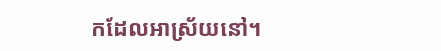កដែលអាស្រ័យនៅ។